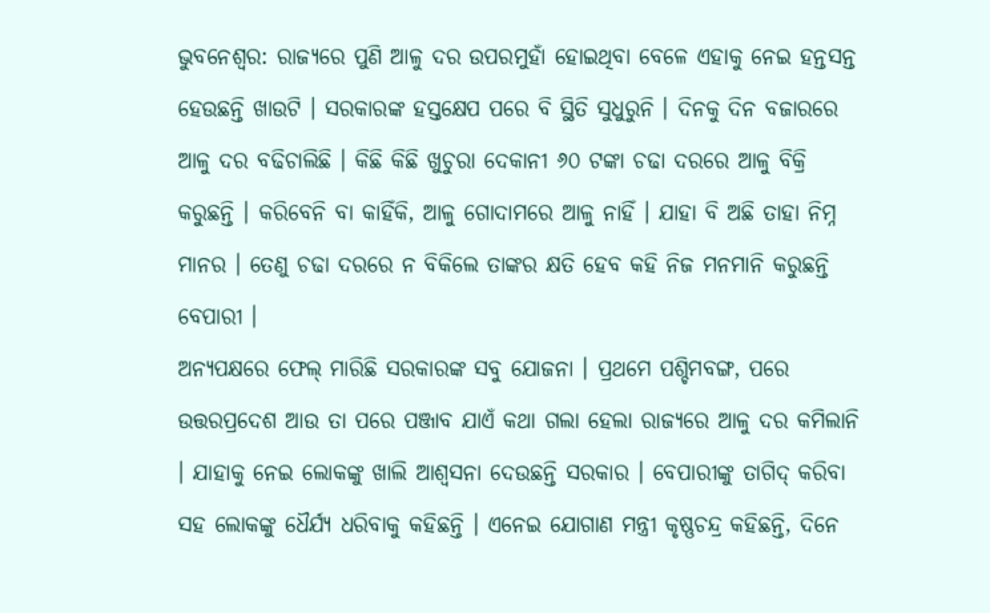ଭୁବନେଶ୍ବର: ରାଜ୍ୟରେ ପୁଣି ଆଳୁ ଦର ଉପରମୁହାଁ ହୋଇଥିବା ବେଳେ ଏହାକୁ ନେଇ ହନ୍ତସନ୍ତ ହେଉଛନ୍ତି ଖାଉଟି । ସରକାରଙ୍କ ହସ୍ତକ୍ଷେପ ପରେ ବି ସ୍ଥିତି ସୁଧୁରୁନି । ଦିନକୁ ଦିନ ବଜାରରେ ଆଳୁ ଦର ବଢିଚାଲିଛି । କିଛି କିଛି ଖୁଚୁରା ଦେକାନୀ ୬୦ ଟଙ୍କା ଚଢା ଦରରେ ଆଳୁ ବିକ୍ରି କରୁଛନ୍ତି । କରିବେନି ବା କାହିଁକି, ଆଳୁ ଗୋଦାମରେ ଆଳୁ ନାହିଁ । ଯାହା ବି ଅଛି ତାହା ନିମ୍ନ ମାନର । ତେଣୁ ଚଢା ଦରରେ ନ ବିକିଲେ ତାଙ୍କର କ୍ଷତି ହେବ କହି ନିଜ ମନମାନି କରୁଛନ୍ତି ବେପାରୀ ।
ଅନ୍ୟପକ୍ଷରେ ଫେଲ୍ ମାରିଛି ସରକାରଙ୍କ ସବୁ ଯୋଜନା । ପ୍ରଥମେ ପଶ୍ଚିମବଙ୍ଗ, ପରେ ଉତ୍ତରପ୍ରଦେଶ ଆଉ ତା ପରେ ପଞ୍ଜାବ ଯାଏଁ କଥା ଗଲା ହେଲା ରାଜ୍ୟରେ ଆଳୁ ଦର କମିଲାନି । ଯାହାକୁ ନେଇ ଲୋକଙ୍କୁ ଖାଲି ଆଶ୍ବସନା ଦେଉଛନ୍ତି ସରକାର । ବେପାରୀଙ୍କୁ ତାଗିଦ୍ କରିବା ସହ ଲୋକଙ୍କୁ ଧୈର୍ଯ୍ୟ ଧରିବାକୁ କହିଛନ୍ତି । ଏନେଇ ଯୋଗାଣ ମନ୍ତ୍ରୀ କୃଷ୍ଣଚନ୍ଦ୍ର କହିଛନ୍ତି, ଦିନେ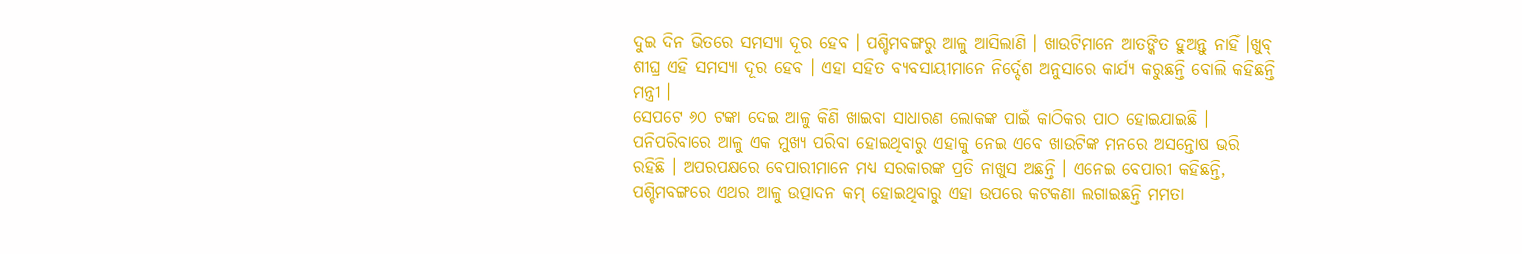ଦୁଇ ଦିନ ଭିତରେ ସମସ୍ୟା ଦୂର ହେବ । ପଶ୍ଚିମବଙ୍ଗରୁ ଆଳୁ ଆସିଲାଣି । ଖାଉଟିମାନେ ଆତଙ୍କିତ ହୁଅନ୍ତୁ ନାହିଁ ।ଖୁବ୍ ଶୀଘ୍ର ଏହି ସମସ୍ୟା ଦୂର ହେବ । ଏହା ସହିତ ବ୍ୟବସାୟୀମାନେ ନିର୍ଦ୍ଦେଶ ଅନୁସାରେ କାର୍ଯ୍ୟ କରୁଛନ୍ତି ବୋଲି କହିଛନ୍ତି ମନ୍ତ୍ରୀ ।
ସେପଟେ ୬୦ ଟଙ୍କା ଦେଇ ଆଳୁ କିଣି ଖାଇବା ସାଧାରଣ ଲୋକଙ୍କ ପାଇଁ କାଠିକର ପାଠ ହୋଇଯାଇଛି । ପନିପରିବାରେ ଆଳୁ ଏକ ମୁଖ୍ୟ ପରିବା ହୋଇଥିବାରୁ ଏହାକୁ ନେଇ ଏବେ ଖାଉଟିଙ୍କ ମନରେ ଅସନ୍ତୋଷ ଭରି ରହିଛି । ଅପରପକ୍ଷରେ ବେପାରୀମାନେ ମଧ୍ୟ ସରକାରଙ୍କ ପ୍ରତି ନାଖୁସ ଅଛନ୍ତି । ଏନେଇ ବେପାରୀ କହିଛନ୍ତି, ପଶ୍ଚିମବଙ୍ଗରେ ଏଥର ଆଳୁ ଉତ୍ପାଦନ କମ୍ ହୋଇଥିବାରୁ ଏହା ଉପରେ କଟକଣା ଲଗାଇଛନ୍ତି ମମତା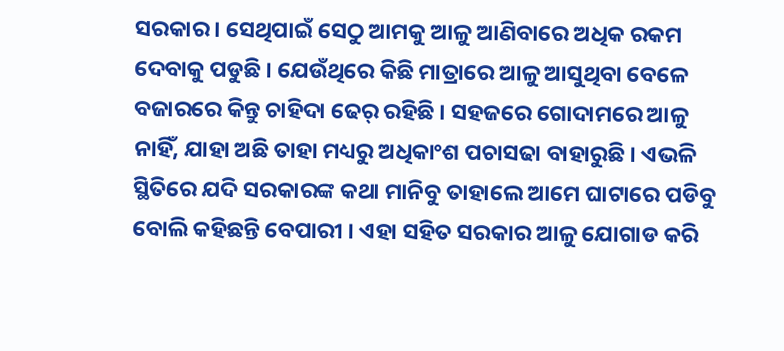ସରକାର । ସେଥିପାଇଁ ସେଠୁ ଆମକୁ ଆଳୁ ଆଣିବାରେ ଅଧିକ ରକମ ଦେବାକୁ ପଡୁଛି । ଯେଉଁଥିରେ କିଛି ମାତ୍ରାରେ ଆଳୁ ଆସୁଥିବା ବେଳେ ବଜାରରେ କିନ୍ତୁ ଚାହିଦା ଢେର୍ ରହିଛି । ସହଜରେ ଗୋଦାମରେ ଆଳୁ ନାହିଁ, ଯାହା ଅଛି ତାହା ମଧ୍ୟରୁ ଅଧିକାଂଶ ପଚାସଢା ବାହାରୁଛି । ଏଭଳି ସ୍ଥିତିରେ ଯଦି ସରକାରଙ୍କ କଥା ମାନିବୁ ତାହାଲେ ଆମେ ଘାଟାରେ ପଡିବୁ ବୋଲି କହିଛନ୍ତି ବେପାରୀ । ଏହା ସହିତ ସରକାର ଆଳୁ ଯୋଗାଡ କରି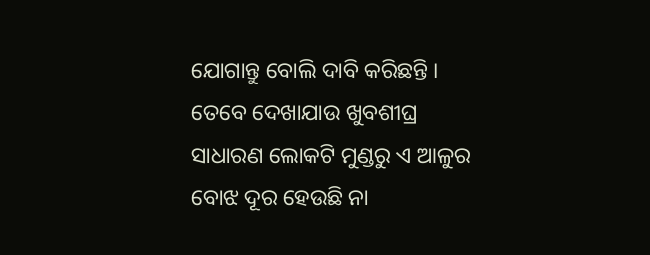ଯୋଗାନ୍ତୁ ବୋଲି ଦାବି କରିଛନ୍ତି ।
ତେବେ ଦେଖାଯାଉ ଖୁବଶୀଘ୍ର ସାଧାରଣ ଲୋକଟି ମୁଣ୍ଡରୁ ଏ ଆଳୁର ବୋଝ ଦୂର ହେଉଛି ନା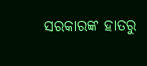ସରକାରଙ୍କ ହାତରୁ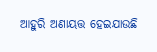ଆହୁରି ଅଣାୟତ୍ତ ହେଇଯାଉଛି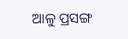ଆଳୁ ପ୍ରସଙ୍ଗ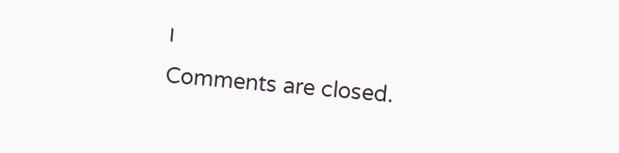।
Comments are closed.